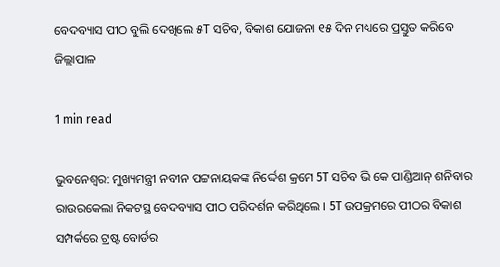ବେଦବ୍ୟାସ ପୀଠ ବୁଲି ଦେଖିଲେ ୫T ସଚିବ, ବିକାଶ ଯୋଜନା ୧୫ ଦିନ ମଧ୍ୟରେ ପ୍ରସ୍ତୁତ କରିବେ ଜିଲ୍ଲାପାଳ

1 min read

ଭୁବନେଶ୍ୱର: ମୁଖ୍ୟମନ୍ତ୍ରୀ ନବୀନ ପଟ୍ଟନାୟକଙ୍କ ନିର୍ଦ୍ଦେଶ କ୍ରମେ 5T ସଚିବ ଭି କେ ପାଣ୍ଡିଆନ୍ ଶନିବାର ରାଉରକେଲା ନିକଟସ୍ଥ ବେଦବ୍ୟାସ ପୀଠ ପରିଦର୍ଶନ କରିଥିଲେ । 5T ଉପକ୍ରମରେ ପୀଠର ବିକାଶ ସମ୍ପର୍କରେ ଟ୍ରଷ୍ଟ ବୋର୍ଡର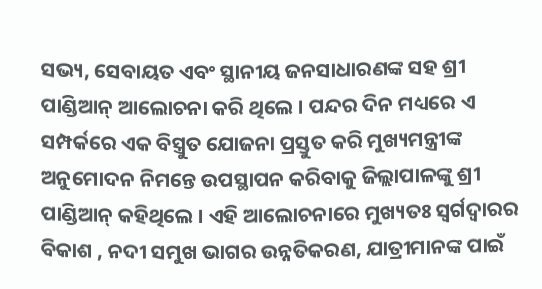ସଭ୍ୟ, ସେବାୟତ ଏବଂ ସ୍ଥାନୀୟ ଜନସାଧାରଣଙ୍କ ସହ ଶ୍ରୀ ପାଣ୍ଡିଆନ୍ ଆଲୋଚନା କରି ଥିଲେ । ପନ୍ଦର ଦିନ ମଧ୍ୟରେ ଏ ସମ୍ପର୍କରେ ଏକ ବିସ୍ତ୍ରୁତ ଯୋଜନା ପ୍ରସ୍ତୁତ କରି ମୁଖ୍ୟମନ୍ତ୍ରୀଙ୍କ ଅନୁମୋଦନ ନିମନ୍ତେ ଉପସ୍ଥାପନ କରିବାକୁ ଜିଲ୍ଲାପାଳଙ୍କୁ ଶ୍ରୀ ପାଣ୍ଡିଆନ୍ କହିଥିଲେ । ଏହି ଆଲୋଚନାରେ ମୁଖ୍ୟତଃ ସ୍ଵର୍ଗଦ୍ଵାରର ବିକାଶ , ନଦୀ ସମୁଖ ଭାଗର ଉନ୍ନତିକରଣ, ଯାତ୍ରୀମାନଙ୍କ ପାଇଁ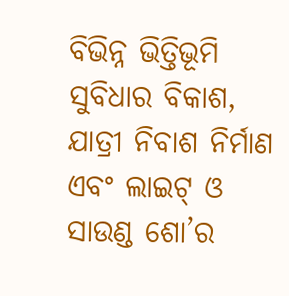ବିଭିନ୍ନ ଭିତ୍ତିଭୂମି ସୁବିଧାର ବିକାଶ, ଯାତ୍ରୀ ନିବାଶ ନିର୍ମାଣ ଏବଂ ଲାଇଟ୍ ଓ ସାଉଣ୍ଡ ଶୋ’ର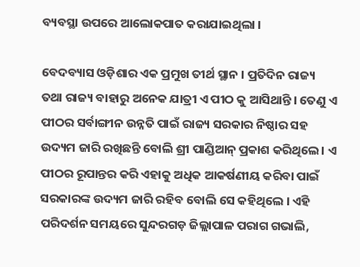ବ୍ୟବସ୍ଥା ଉପରେ ଆଲୋକପାତ କରାଯାଇଥିଲା ।

ବେଦବ୍ୟାସ ଓଡ଼ିଶାର ଏକ ପ୍ରମୁଖ ତୀର୍ଥ ସ୍ଥାନ । ପ୍ରତିଦିନ ରାଜ୍ୟ ତଥା ରାଜ୍ୟ ବାହାରୁ ଅନେକ ଯାତ୍ରୀ ଏ ପୀଠ କୁ ଆସିଥାନ୍ତି । ତେଣୁ ଏ ପୀଠର ସର୍ବାଙ୍ଗୀନ ଉନ୍ନତି ପାଇଁ ରାଜ୍ୟ ସରକାର ନିଷ୍ଠାର ସହ ଉଦ୍ୟମ ଜାରି ରଖିଛନ୍ତି ବୋଲି ଶ୍ରୀ ପାଣ୍ଡିଆନ୍ ପ୍ରକାଶ କରିଥିଲେ । ଏ ପୀଠର ରୂପାନ୍ତର କରି ଏହାକୁ ଅଧିକ ଆକର୍ଷଣୀୟ କରିବା ପାଇଁ ସରକାରଙ୍କ ଉଦ୍ୟମ ଜାରି ରହିବ ବୋଲି ସେ କହିଥିଲେ । ଏହି ପରିଦର୍ଶନ ସମୟରେ ସୁନ୍ଦରଗଡ଼ ଜିଲ୍ଲାପାଳ ପରାଗ ଗଭାଲି,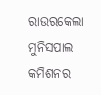ରାଉରକେଲା ମୁନିସପାଲ କମିଶନର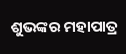ଶୁଭଙ୍କର ମହାପାତ୍ର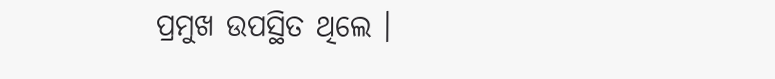ପ୍ରମୁଖ ଉପସ୍ଥିତ ଥିଲେ ।